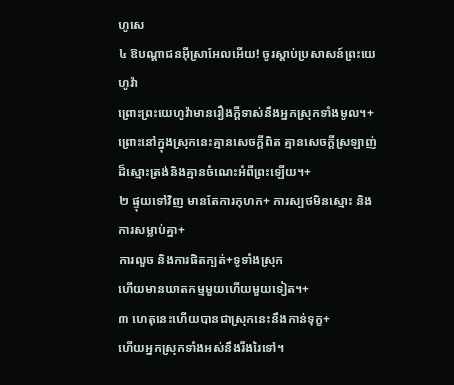ហូសេ
៤ ឱបណ្ដាជនអ៊ីស្រាអែលអើយ! ចូរស្ដាប់ប្រសាសន៍ព្រះយេហូវ៉ា
ព្រោះព្រះយេហូវ៉ាមានរឿងក្ដីទាស់នឹងអ្នកស្រុកទាំងមូល។+
ព្រោះនៅក្នុងស្រុកនេះគ្មានសេចក្ដីពិត គ្មានសេចក្ដីស្រឡាញ់ដ៏ស្មោះត្រង់និងគ្មានចំណេះអំពីព្រះឡើយ។+
២ ផ្ទុយទៅវិញ មានតែការកុហក+ ការស្បថមិនស្មោះ និងការសម្លាប់គ្នា+
ការលួច និងការផិតក្បត់+ទូទាំងស្រុក
ហើយមានឃាតកម្មមួយហើយមួយទៀត។+
៣ ហេតុនេះហើយបានជាស្រុកនេះនឹងកាន់ទុក្ខ+
ហើយអ្នកស្រុកទាំងអស់នឹងរីងរៃទៅ។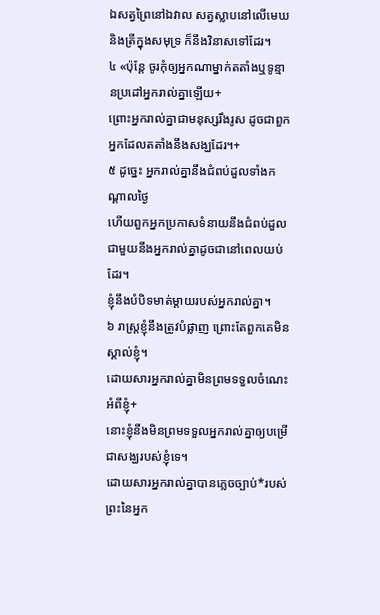ឯសត្វព្រៃនៅឯវាល សត្វស្លាបនៅលើមេឃ
និងត្រីក្នុងសមុទ្រ ក៏នឹងវិនាសទៅដែរ។
៤ «ប៉ុន្តែ ចូរកុំឲ្យអ្នកណាម្នាក់តតាំងឬទូន្មានប្រដៅអ្នករាល់គ្នាឡើយ+
ព្រោះអ្នករាល់គ្នាជាមនុស្សរឹងរូស ដូចជាពួកអ្នកដែលតតាំងនឹងសង្ឃដែរ។+
៥ ដូច្នេះ អ្នករាល់គ្នានឹងជំពប់ដួលទាំងកណ្ដាលថ្ងៃ
ហើយពួកអ្នកប្រកាសទំនាយនឹងជំពប់ដួលជាមួយនឹងអ្នករាល់គ្នាដូចជានៅពេលយប់ដែរ។
ខ្ញុំនឹងបំបិទមាត់ម្ដាយរបស់អ្នករាល់គ្នា។
៦ រាស្ត្រខ្ញុំនឹងត្រូវបំផ្លាញ ព្រោះតែពួកគេមិនស្គាល់ខ្ញុំ។
ដោយសារអ្នករាល់គ្នាមិនព្រមទទួលចំណេះអំពីខ្ញុំ+
នោះខ្ញុំនឹងមិនព្រមទទួលអ្នករាល់គ្នាឲ្យបម្រើជាសង្ឃរបស់ខ្ញុំទេ។
ដោយសារអ្នករាល់គ្នាបានភ្លេចច្បាប់*របស់ព្រះនៃអ្នក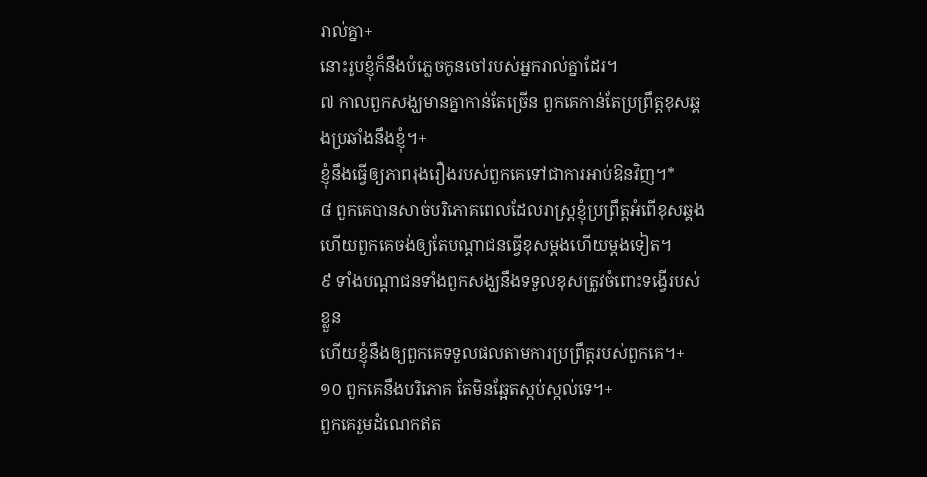រាល់គ្នា+
នោះរូបខ្ញុំក៏នឹងបំភ្លេចកូនចៅរបស់អ្នករាល់គ្នាដែរ។
៧ កាលពួកសង្ឃមានគ្នាកាន់តែច្រើន ពួកគេកាន់តែប្រព្រឹត្តខុសឆ្គងប្រឆាំងនឹងខ្ញុំ។+
ខ្ញុំនឹងធ្វើឲ្យភាពរុងរឿងរបស់ពួកគេទៅជាការអាប់ឱនវិញ។*
៨ ពួកគេបានសាច់បរិភោគពេលដែលរាស្ត្រខ្ញុំប្រព្រឹត្តអំពើខុសឆ្គង
ហើយពួកគេចង់ឲ្យតែបណ្ដាជនធ្វើខុសម្ដងហើយម្ដងទៀត។
៩ ទាំងបណ្ដាជនទាំងពួកសង្ឃនឹងទទួលខុសត្រូវចំពោះទង្វើរបស់ខ្លួន
ហើយខ្ញុំនឹងឲ្យពួកគេទទួលផលតាមការប្រព្រឹត្តរបស់ពួកគេ។+
១០ ពួកគេនឹងបរិភោគ តែមិនឆ្អែតស្កប់ស្កល់ទេ។+
ពួកគេរួមដំណេកឥត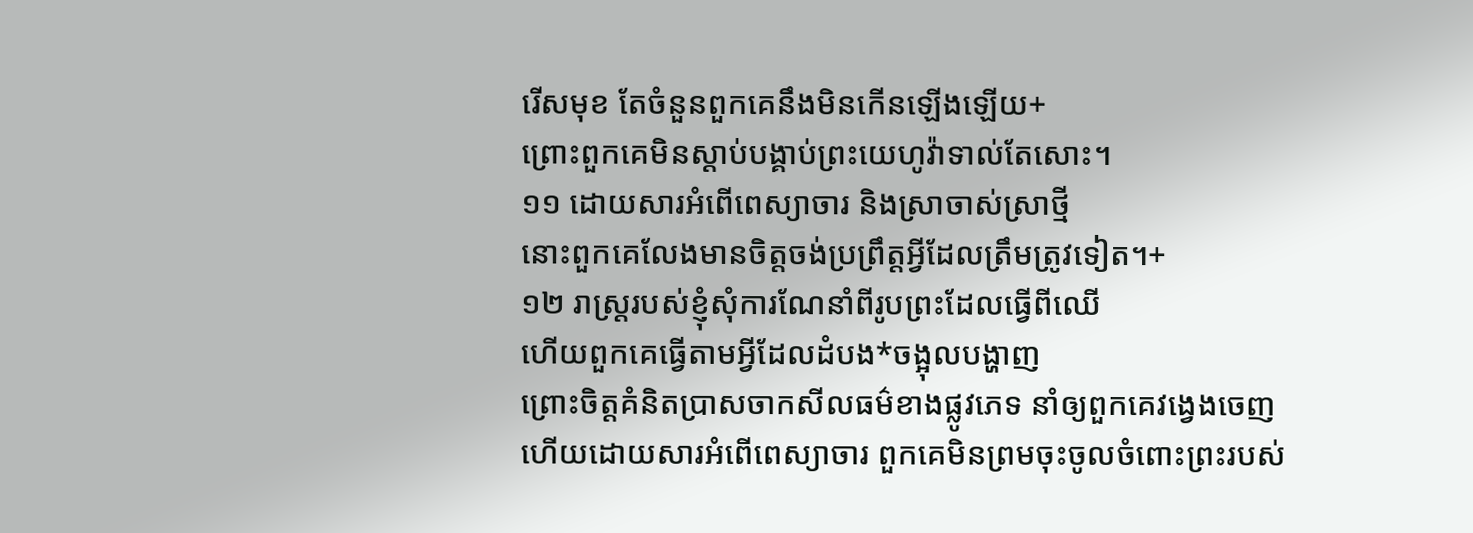រើសមុខ តែចំនួនពួកគេនឹងមិនកើនឡើងឡើយ+
ព្រោះពួកគេមិនស្ដាប់បង្គាប់ព្រះយេហូវ៉ាទាល់តែសោះ។
១១ ដោយសារអំពើពេស្យាចារ និងស្រាចាស់ស្រាថ្មី
នោះពួកគេលែងមានចិត្តចង់ប្រព្រឹត្តអ្វីដែលត្រឹមត្រូវទៀត។+
១២ រាស្ត្ររបស់ខ្ញុំសុំការណែនាំពីរូបព្រះដែលធ្វើពីឈើ
ហើយពួកគេធ្វើតាមអ្វីដែលដំបង*ចង្អុលបង្ហាញ
ព្រោះចិត្តគំនិតប្រាសចាកសីលធម៌ខាងផ្លូវភេទ នាំឲ្យពួកគេវង្វេងចេញ
ហើយដោយសារអំពើពេស្យាចារ ពួកគេមិនព្រមចុះចូលចំពោះព្រះរបស់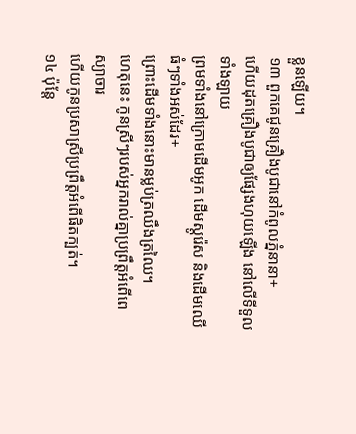ខ្លួនឡើយ។
១៣ ពួកគេជូនគ្រឿងបូជានៅកំពូលភ្នំនានា+
ហើយដុតគ្រឿងបូជាឲ្យផ្សែងហុយឡើង នៅលើទីទួលទាំងឡាយ
ព្រមទាំងនៅក្រោមដើមអូក ដើមស្តូរ៉េស និងដើមឈើធំៗទាំងអស់ដែរ+
ព្រោះដើមទាំងនោះមានម្លប់ត្រឈឹងត្រឈៃ។
ហេតុនេះ កូនស្រីៗរបស់អ្នករាល់គ្នាប្រព្រឹត្តអំពើពេស្យាចារ
ហើយកូនប្រសាស្រីប្រព្រឹត្តអំពើផិតក្បត់។
១៤ ប៉ុន្តែ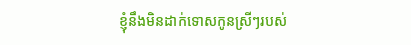ខ្ញុំនឹងមិនដាក់ទោសកូនស្រីៗរបស់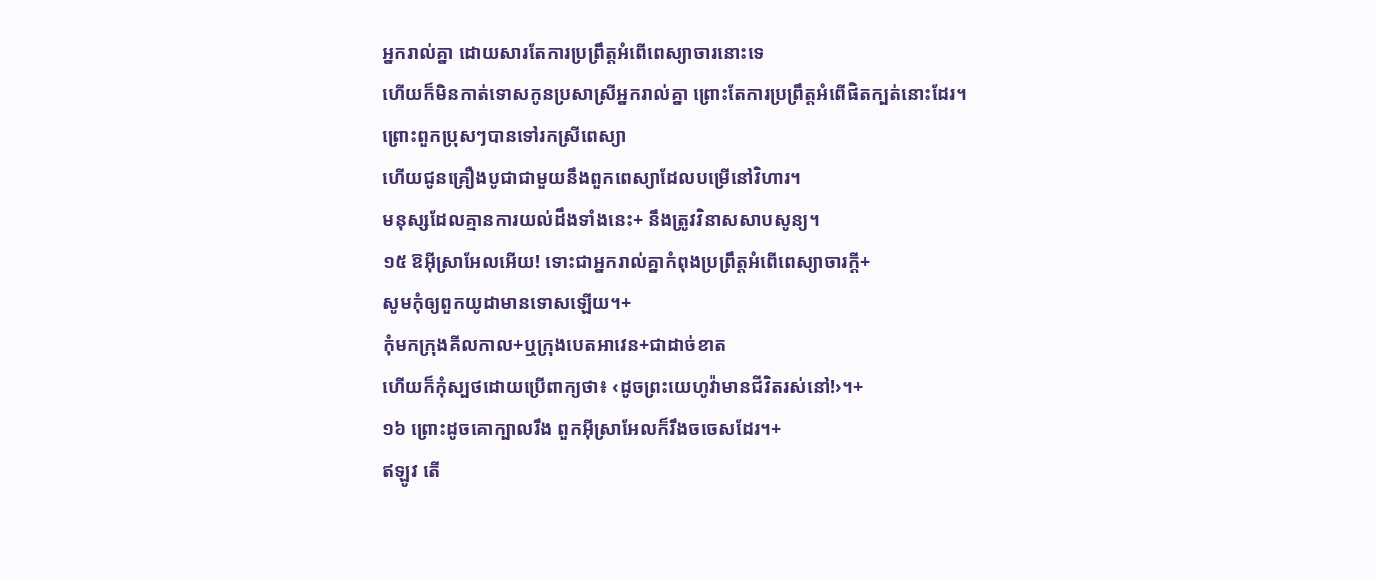អ្នករាល់គ្នា ដោយសារតែការប្រព្រឹត្តអំពើពេស្យាចារនោះទេ
ហើយក៏មិនកាត់ទោសកូនប្រសាស្រីអ្នករាល់គ្នា ព្រោះតែការប្រព្រឹត្តអំពើផិតក្បត់នោះដែរ។
ព្រោះពួកប្រុសៗបានទៅរកស្រីពេស្យា
ហើយជូនគ្រឿងបូជាជាមួយនឹងពួកពេស្យាដែលបម្រើនៅវិហារ។
មនុស្សដែលគ្មានការយល់ដឹងទាំងនេះ+ នឹងត្រូវវិនាសសាបសូន្យ។
១៥ ឱអ៊ីស្រាអែលអើយ! ទោះជាអ្នករាល់គ្នាកំពុងប្រព្រឹត្តអំពើពេស្យាចារក្ដី+
សូមកុំឲ្យពួកយូដាមានទោសឡើយ។+
កុំមកក្រុងគីលកាល+ឬក្រុងបេតអាវេន+ជាដាច់ខាត
ហើយក៏កុំស្បថដោយប្រើពាក្យថា៖ ‹ដូចព្រះយេហូវ៉ាមានជីវិតរស់នៅ!›។+
១៦ ព្រោះដូចគោក្បាលរឹង ពួកអ៊ីស្រាអែលក៏រឹងចចេសដែរ។+
ឥឡូវ តើ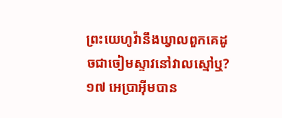ព្រះយេហូវ៉ានឹងឃ្វាលពួកគេដូចជាចៀមស្ទាវនៅវាលស្មៅឬ?
១៧ អេប្រាអ៊ីមបាន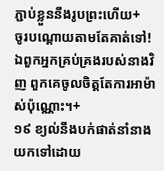ភ្ជាប់ខ្លួននឹងរូបព្រះហើយ+
ចូរបណ្ដោយតាមតែគាត់ទៅ!
ឯពួកអ្នកគ្រប់គ្រងរបស់នាងវិញ ពួកគេចូលចិត្តតែការអាម៉ាស់ប៉ុណ្ណោះ។+
១៩ ខ្យល់នឹងបក់ផាត់នាំនាងយកទៅដោយ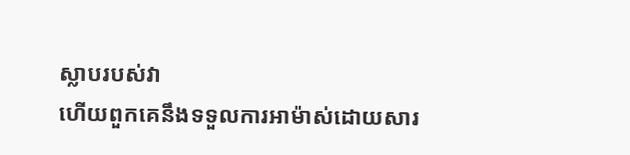ស្លាបរបស់វា
ហើយពួកគេនឹងទទួលការអាម៉ាស់ដោយសារ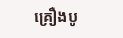គ្រឿងបូ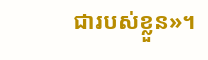ជារបស់ខ្លួន»។